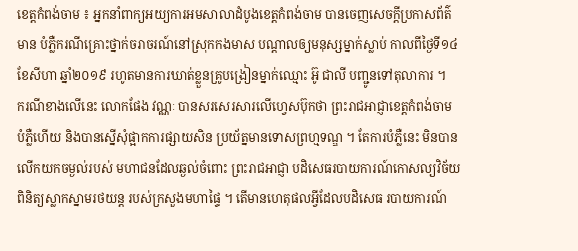ខេត្តកំពង់ចាម ៖ អ្នកនាំពាក្យអយ្យការអមសាលាដំបូងខេត្តកំពង់ចាម បានចេញសេចក្ដីប្រកាសព័ត៌មាន បំភ្លឺករណីគ្រោះថ្នាក់ចរាចរណ៍នៅស្រុកកងមាស បណ្ដាលឲ្យមនុស្សម្នាក់ស្លាប់ កាលពីថ្ងៃទី១៤ ខែសីហា ឆ្នាំ២០១៩ រហូតមានការឃាត់ខ្លួនគ្រូបង្រៀនម្នាក់ឈ្មោះ អ៊ូ ជាលី បញ្ជូនទៅតុលាការ ។
ករណីខាងលើនេះ លោកផែង វណ្ណៈ បានសរសេរសារលើហ្វេសប៊ុកថា ព្រះរាជអាជ្ញាខេត្តកំពង់ចាម បំភ្លឺហើយ និងបានស្នើសុំផ្អាកការផ្សាយសិន ប្រយ័ត្នមានទោសព្រហ្មទណ្ឌ ។ តែការបំភ្លឺនេះ មិនបានលើកយកចម្ងល់របស់ មហាជនដែលឆ្ងល់ចំពោះ ព្រះរាជអាជ្ញា បដិសេធរបាយការណ៍កោសល្យវិច័យ ពិនិត្យស្លាកស្នាមរថយន្ដ របស់ក្រសួងមហាផ្ទៃ ។ តើមានហេតុផលអ្វីដែលបដិសេធ របាយការណ៍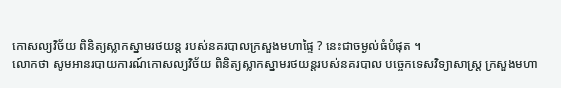កោសល្យវិច័យ ពិនិត្យស្លាកស្នាមរថយន្ដ របស់នគរបាលក្រសួងមហាផ្ទៃ ? នេះជាចម្ងល់ធំបំផុត ។
លោកថា សូមអានរបាយការណ៍កោសល្យវិច័យ ពិនិត្យស្លាកស្នាមរថយន្ដរបស់នគរបាល បច្ចេកទេសវិទ្យាសាស្រ្ត ក្រសួងមហា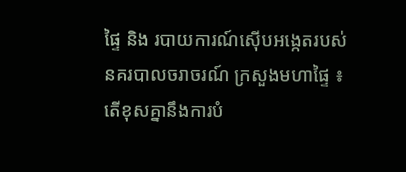ផ្ទៃ និង របាយការណ៍ស៊ើបអង្កេតរបស់នគរបាលចរាចរណ៍ ក្រសួងមហាផ្ទៃ ៖ តើខុសគ្នានឹងការបំ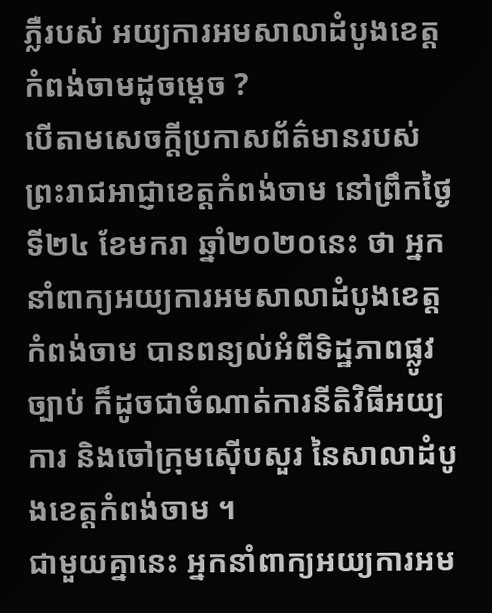ភ្លឺរបស់ អយ្យការអមសាលាដំបូងខេត្តកំពង់ចាមដូចម្ដេច ?
បើតាមសេចក្ដីប្រកាសព័ត៌មានរបស់ព្រះរាជអាជ្ញាខេត្តកំពង់ចាម នៅព្រឹកថ្ងៃទី២៤ ខែមករា ឆ្នាំ២០២០នេះ ថា អ្នកនាំពាក្យអយ្យការអមសាលាដំបូងខេត្តកំពង់ចាម បានពន្យល់អំពីទិដ្ឋភាពផ្លូវច្បាប់ ក៏ដូចជាចំណាត់ការនីតិវិធីអយ្យការ និងចៅក្រុមស៊ើបសួរ នៃសាលាដំបូងខេត្តកំពង់ចាម ។
ជាមួយគ្នានេះ អ្នកនាំពាក្យអយ្យការអម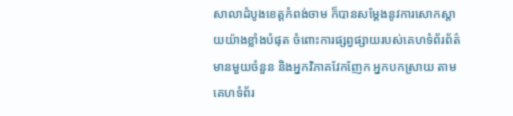សាលាដំបូងខេត្តកំពង់ចាម ក៏បានសម្ដែងនូវការសោកស្ដាយយ៉ាងខ្លាំងបំផុត ចំពោះការផ្សព្វផ្សាយរបស់គេហទំព័រព័ត៌មានមួយចំនួន និងអ្នកវិភាគវែកញែក អ្នកបកស្រាយ តាមគេហទំព័រ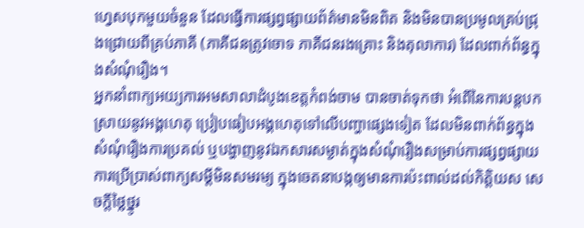ហ្វេសបុកមួយចំនួន ដែលធ្វើការផ្សព្វផ្សាយព័ត៌មានមិនពិត និងមិនបានប្រមូលគ្រប់ជ្រុងជ្រោយពីគ្រប់ភាគី (ភាគីជនត្រូវចោទ ភាគីជនរងគ្រោះ និងតុលាការ) ដែលពាក់ព័ន្ធក្នុងសំណុំរឿង។
អ្នកនាំពាក្យអយ្យការអមសាលាដំបូងខេត្តកំពង់ចាម បានចាត់ទុកថា អំពើនៃការបន្ដបកស្រាយនូវអង្គហេតុ ប្រៀបធៀបអង្គហេតុទៅលើបញ្ហាផ្សេងទៀត ដែលមិនពាក់ព័ន្ធក្នុងសំណុំរឿងការប្រគល់ ឬបង្ហាញនូវឯកសារសម្ងាត់ក្នុងសំណុំរឿងសម្រាប់ការផ្សព្វផ្សាយ ការប្រើប្រាស់ពាក្យសម្ដីមិនសមរម្យ ក្នុងចេតនាបង្កឲ្យមានការប៉ះពាល់ដល់កិត្តិយស សេចក្ដីថ្លៃថ្នូរ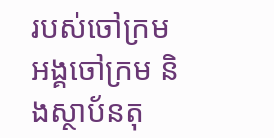របស់ចៅក្រម អង្គចៅក្រម និងស្ថាប័នតុ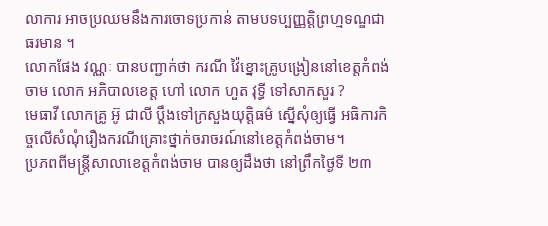លាការ អាចប្រឈមនឹងការចោទប្រកាន់ តាមបទប្បញ្ញត្តិព្រហ្មទណ្ឌជាធរមាន ។
លោកផែង វណ្ណៈ បានបញ្ជាក់ថា ករណី វ៉ៃខ្នោះគ្រូបង្រៀននៅខេត្តកំពង់ចាម លោក អភិបាលខេត្ត ហៅ លោក ហួត វុទ្ធី ទៅសាកសួរ ?
មេធាវី លោកគ្រូ អ៊ូ ជាលី ប្ដឹងទៅក្រសួងយុត្តិធម៌ ស្នើសុំឲ្យធ្វើ អធិការកិច្ចលើសំណុំរឿងករណីគ្រោះថ្នាក់ចរាចរណ៍នៅខេត្តកំពង់ចាម។
ប្រភពពីមន្ត្រីសាលាខេត្តកំពង់ចាម បានឲ្យដឹងថា នៅព្រឹកថ្ងៃទី ២៣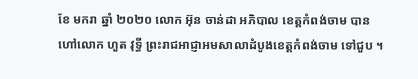ខែ មករា ឆ្នាំ ២០២០ លោក អ៊ុន ចាន់ដា អភិបាល ខេត្តកំពង់ចាម បានហៅលោក ហួត វុទ្ធី ព្រះរាជអាជ្ញាអមសាលាដំបូងខេត្តកំពង់ចាម ទៅជួប ។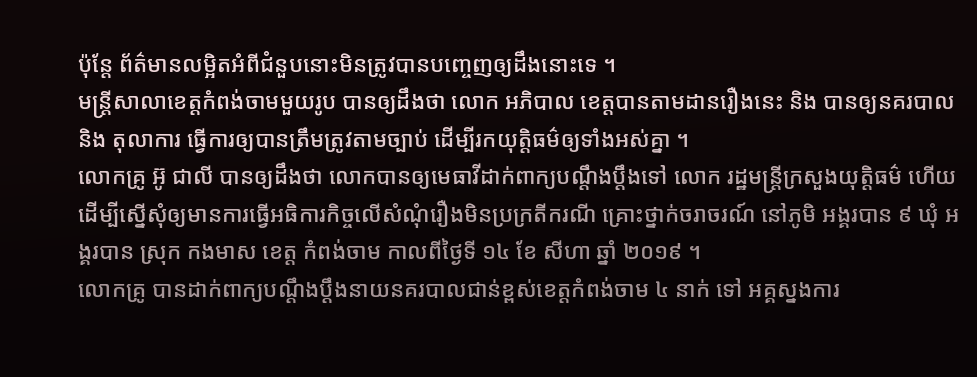ប៉ុន្តែ ព័ត៌មានលម្អិតអំពីជំនួបនោះមិនត្រូវបានបញ្ចេញឲ្យដឹងនោះទេ ។
មន្ត្រីសាលាខេត្តកំពង់ចាមមួយរូប បានឲ្យដឹងថា លោក អភិបាល ខេត្តបានតាមដានរឿងនេះ និង បានឲ្យនគរបាល និង តុលាការ ធ្វើការឲ្យបានត្រឹមត្រូវតាមច្បាប់ ដើម្បីរកយុត្តិធម៌ឲ្យទាំងអស់គ្នា ។
លោកគ្រូ អ៊ូ ជាលី បានឲ្យដឹងថា លោកបានឲ្យមេធាវីដាក់ពាក្យបណ្ដឹងប្ដឹងទៅ លោក រដ្ឋមន្ត្រីក្រសួងយុត្តិធម៌ ហើយ ដើម្បីស្នើសុំឲ្យមានការធ្វើអធិការកិច្ចលើសំណុំរឿងមិនប្រក្រតីករណី គ្រោះថ្នាក់ចរាចរណ៍ នៅភូមិ អង្គរបាន ៩ ឃុំ អង្គរបាន ស្រុក កងមាស ខេត្ត កំពង់ចាម កាលពីថ្ងៃទី ១៤ ខែ សីហា ឆ្នាំ ២០១៩ ។
លោកគ្រូ បានដាក់ពាក្យបណ្ដឹងប្ដឹងនាយនគរបាលជាន់ខ្ពស់ខេត្តកំពង់ចាម ៤ នាក់ ទៅ អគ្គស្នងការ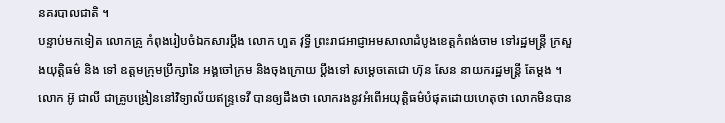នគរបាលជាតិ ។
បន្ទាប់មកទៀត លោកគ្រូ កំពុងរៀបចំឯកសារប្ដឹង លោក ហួត វុទ្ធី ព្រះរាជអាជ្ញាអមសាលាដំបូងខេត្តកំពង់ចាម ទៅរដ្ឋមន្ត្រី ក្រសួងយុត្តិធម៌ និង ទៅ ឧត្ដមក្រុមប្រឹក្សានៃ អង្គចៅក្រម និងចុងក្រោយ ប្ដឹងទៅ សម្ដេចតេជោ ហ៊ុន សែន នាយករដ្ឋមន្ត្រី តែម្ដង ។
លោក អ៊ូ ជាលី ជាគ្រូបង្រៀននៅវិទ្យាល័យឥន្ទ្រទេវី បានឲ្យដឹងថា លោករងនូវអំពើអយុត្តិធម៌បំផុតដោយហេតុថា លោកមិនបាន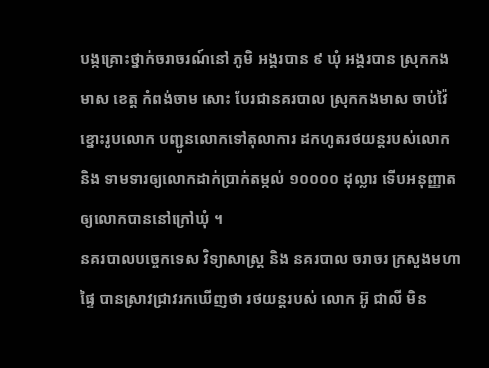បង្កគ្រោះថ្នាក់ចរាចរណ៍នៅ ភូមិ អង្គរបាន ៩ ឃុំ អង្គរបាន ស្រុកកងមាស ខេត្ត កំពង់ចាម សោះ បែរជានគរបាល ស្រុកកងមាស ចាប់វ៉ៃខ្នោះរូបលោក បញ្ជូនលោកទៅតុលាការ ដកហូតរថយន្តរបស់លោក និង ទាមទារឲ្យលោកដាក់ប្រាក់តម្កល់ ១០០០០ ដុល្លារ ទើបអនុញ្ញាតឲ្យលោកបាននៅក្រៅឃុំ ។
នគរបាលបច្ចេកទេស វិទ្យាសាស្រ្ត និង នគរបាល ចរាចរ ក្រសួងមហាផ្ទៃ បានស្រាវជ្រាវរកឃើញថា រថយន្តរបស់ លោក អ៊ូ ជាលី មិន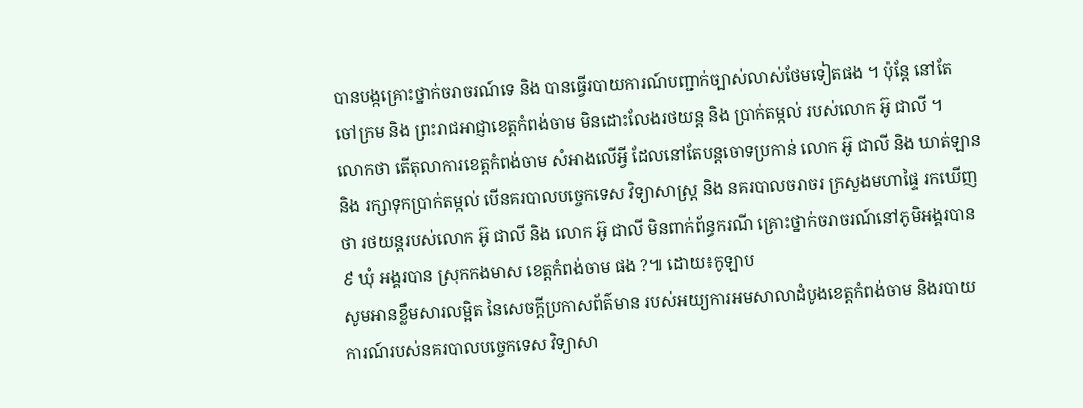បានបង្កគ្រោះថ្នាក់ចរាចរណ៍ទេ និង បានធ្វើរបាយការណ៍បញ្ជាក់ច្បាស់លាស់ថែមទៀតផង ។ ប៉ុន្តែ នៅតែ ចៅក្រម និង ព្រះរាជអាជ្ញាខេត្តកំពង់ចាម មិនដោះលែងរថយន្ដ និង ប្រាក់តម្កល់ របស់លោក អ៊ូ ជាលី ។
លោកថា តើតុលាការខេត្តកំពង់ចាម សំអាងលើអ្វី ដែលនៅតែបន្តចោទប្រកាន់ លោក អ៊ូ ជាលី និង ឃាត់ឡាន និង រក្សាទុកប្រាក់តម្កល់ បើនគរបាលបច្ចេកទេស វិទ្យាសាស្រ្ត និង នគរបាលចរាចរ ក្រសួងមហាផ្ទៃ រកឃើញថា រថយន្តរបស់លោក អ៊ូ ជាលី និង លោក អ៊ូ ជាលី មិនពាក់ព័ន្ធករណី គ្រោះថ្នាក់ចរាចរណ៍នៅភូមិអង្គរបាន ៩ ឃុំ អង្គរបាន ស្រុកកងមាស ខេត្តកំពង់ចាម ផង ?៕ ដោយ៖កូឡាប
សូមអានខ្លឹមសារលម្អិត នៃសេចក្ដីប្រកាសព័ត៌មាន របស់អយ្យការអមសាលាដំបូងខេត្តកំពង់ចាម និងរបាយការណ៍របស់នគរបាលបច្ចេកទេស វិទ្យាសា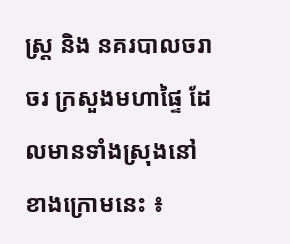ស្រ្ត និង នគរបាលចរាចរ ក្រសួងមហាផ្ទៃ ដែលមានទាំងស្រុងនៅខាងក្រោមនេះ ៖